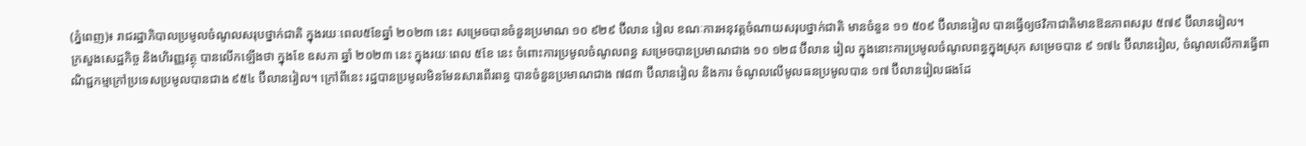(ភ្នំពេញ)៖ រាជរដ្ឋាភិបាលប្រមូលចំណូលសរុបថ្នាក់ជាតិ ក្នុងរយៈពេល៥ខែឆ្នាំ ២០២៣ នេះ សម្រេចបានចំនួនប្រមាណ ១០ ៩២៩ ប៊ីលាន រៀល ខណៈការអនុវត្តចំណាយសរុបថ្នាក់ជាតិ មានចំនួន ១១ ៥០៩ ប៊ីលានរៀល បានធ្វើឲ្យថវិកាជាតិមានឱនភាពសរុប ៥៧៩ ប៊ីលានរៀល។
ក្រសួងសេដ្ឋកិច្ច និងហិរញ្ញវត្ថុ បានលើកឡើងថា ក្នុងខែ ឧសភា ឆ្នាំ ២០២៣ នេះ ក្នុងរយៈពេល ៥ខែ នេះ ចំពោះការប្រមូលចំណូលពន្ធ សម្រេចបានប្រមាណជាង ១០ ១២៨ ប៊ីលាន រៀល ក្នុងនោះការប្រមូលចំណូលពន្ធក្នុងស្រុក សម្រេចបាន ៩ ១៧៤ ប៊ីលានរៀល, ចំណូលលើការធ្វើពាណិជ្ជកម្មក្រៅប្រទេសប្រមូលបានជាង ៩៥៤ ប៊ីលានរៀល។ ក្រៅពីនេះ រដ្ឋបានប្រមូលមិនមែនសារពើរពន្ធ បានចំនួនប្រមាណជាង ៧៨៣ ប៊ីលានរៀល និងការ ចំណូលលើមូលធនប្រមូលបាន ១៧ ប៊ីលានរៀលផងដែ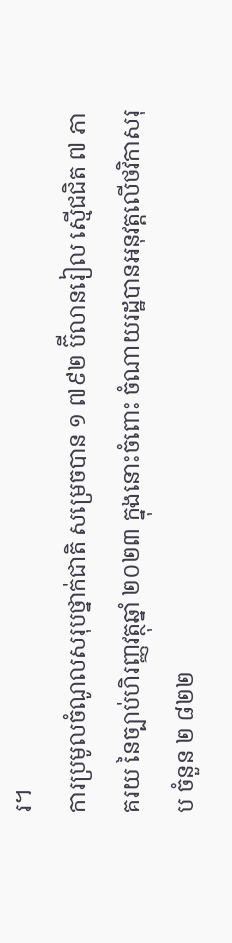រ។
ការប្រមូលចំណូលសរុបថ្នាក់ជាតិ សម្រេចបាន ១ ៧៩២ ប៊ីលានរៀល ស្មើជជិត ៧ ភាគរយ នៃច្បាប់ហិរញ្ញវត្ថុឆ្នាំ ២០២៣ ក្នុងនោះចំពោះ ចំណាយរដ្ឋបានអនុវត្តលើថវិកាសរុប ចំនួន ២ ៨២២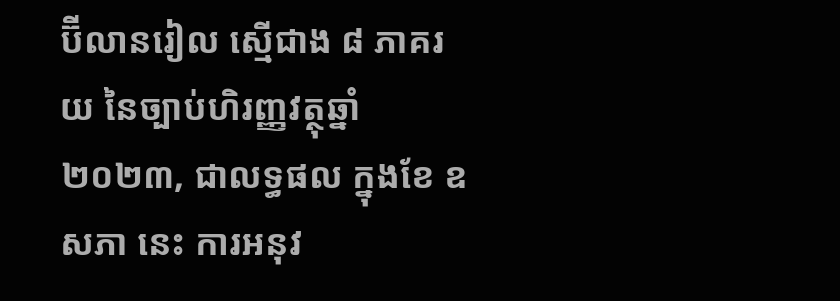ប៊ីលានរៀល ស្មើជាង ៨ ភាគរយ នៃច្បាប់ហិរញ្ញវត្ថុឆ្នាំ ២០២៣, ជាលទ្ធផល ក្នុងខែ ឧសភា នេះ ការអនុវ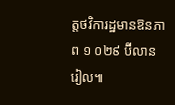ត្តថវិការដ្ឋមានឱនភាព ១ ០២៩ ប៊ីលានរៀល៕